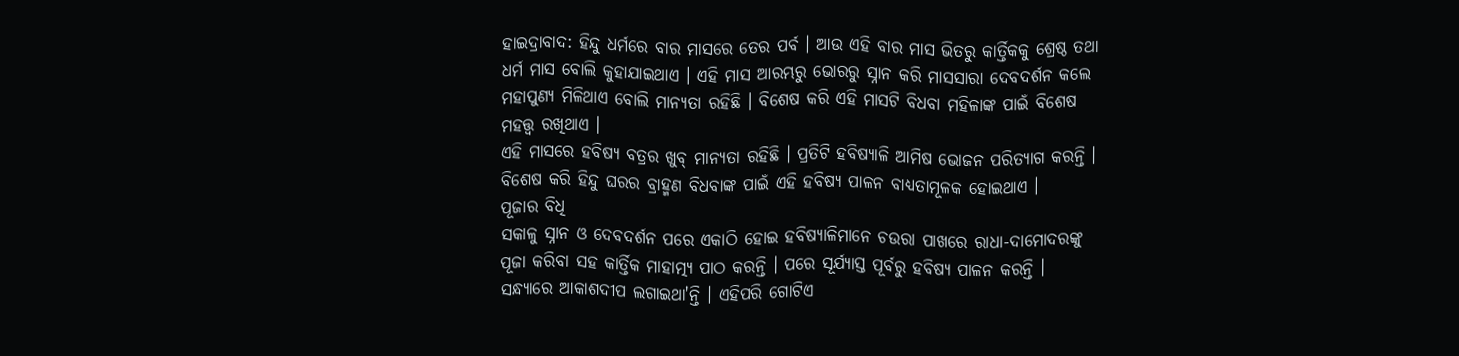ହାଇଦ୍ରାବାଦ: ହିନ୍ଦୁ ଧର୍ମରେ ବାର ମାସରେ ତେର ପର୍ବ । ଆଉ ଏହି ବାର ମାସ ଭିତରୁ କାର୍ତ୍ତିକକୁ ଶ୍ରେଷ୍ଠ ତଥା ଧର୍ମ ମାସ ବୋଲି କୁହାଯାଇଥାଏ । ଏହି ମାସ ଆରମ୍ଭରୁ ଭୋରରୁ ସ୍ନାନ କରି ମାସସାରା ଦେବଦର୍ଶନ କଲେ ମହାପୁଣ୍ୟ ମିଳିଥାଏ ବୋଲି ମାନ୍ୟତା ରହିଛି । ବିଶେଷ କରି ଏହି ମାସଟି ବିଧବା ମହିଳାଙ୍କ ପାଇଁ ବିଶେଷ ମହତ୍ତ୍ବ ରଖିଥାଏ ।
ଏହି ମାସରେ ହବିଷ୍ୟ ବତ୍ରର ଖୁବ୍ ମାନ୍ୟତା ରହିଛି । ପ୍ରତିଟି ହବିଷ୍ୟାଳି ଆମିଷ ଭୋଜନ ପରିତ୍ୟାଗ କରନ୍ତି । ବିଶେଷ କରି ହିନ୍ଦୁ ଘରର ବ୍ରାହ୍ମଣ ବିଧବାଙ୍କ ପାଇଁ ଏହି ହବିଷ୍ୟ ପାଳନ ବାଧ୍ୟତାମୂଳକ ହୋଇଥାଏ ।
ପୂଜାର ବିଧି
ସକାଳୁ ସ୍ନାନ ଓ ଦେବଦର୍ଶନ ପରେ ଏକାଠି ହୋଇ ହବିଷ୍ୟାଳିମାନେ ଚଉରା ପାଖରେ ରାଧା-ଦାମୋଦରଙ୍କୁ ପୂଜା କରିବା ସହ କାର୍ତ୍ତିକ ମାହାତ୍ମ୍ୟ ପାଠ କରନ୍ତି । ପରେ ସୂର୍ଯ୍ୟାସ୍ତ ପୂର୍ବରୁ ହବିଷ୍ୟ ପାଳନ କରନ୍ତି । ସନ୍ଧ୍ୟାରେ ଆକାଶଦୀପ ଲଗାଇଥା'ନ୍ତି । ଏହିପରି ଗୋଟିଏ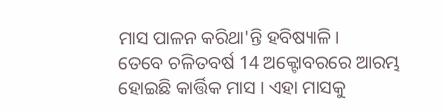ମାସ ପାଳନ କରିଥା'ନ୍ତି ହବିଷ୍ୟାଳି।
ତେବେ ଚଳିତବର୍ଷ 14 ଅକ୍ଟୋବରରେ ଆରମ୍ଭ ହୋଇଛି କାର୍ତ୍ତିକ ମାସ । ଏହା ମାସକୁ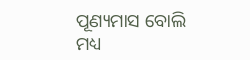ପୂଣ୍ୟମାସ ବୋଲି ମଧ୍ୟ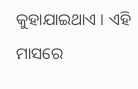କୁହାଯାଇଥାଏ । ଏହି ମାସରେ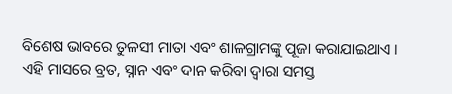ବିଶେଷ ଭାବରେ ତୁଳସୀ ମାତା ଏବଂ ଶାଳଗ୍ରାମଙ୍କୁ ପୂଜା କରାଯାଇଥାଏ । ଏହି ମାସରେ ବ୍ରତ, ସ୍ନାନ ଏବଂ ଦାନ କରିବା ଦ୍ବାରା ସମସ୍ତ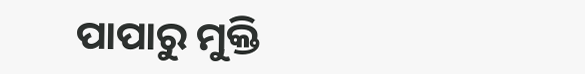ପାପାରୁ ମୁକ୍ତି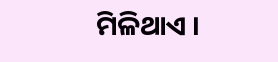ମିଳିଥାଏ ।